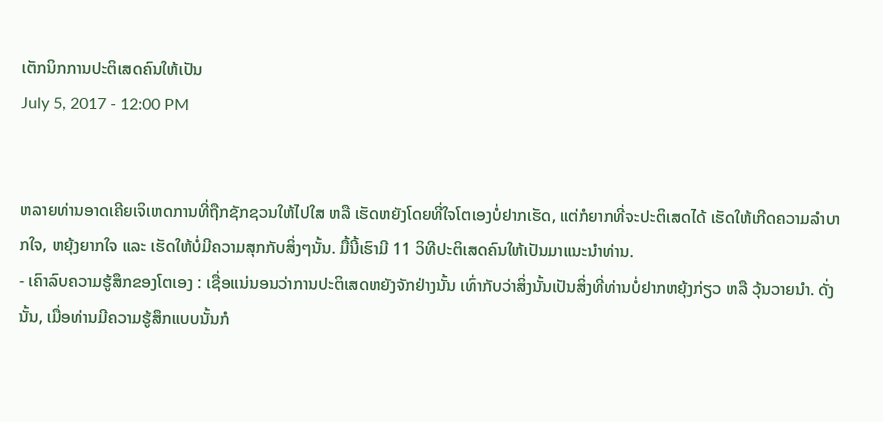ເຕັກນິກການປະຕິເສດຄົນໃຫ້ເປັນ
July 5, 2017 - 12:00 PM


ຫລາຍທ່ານອາດເຄີຍເຈິເຫດການທີ່ຖືກຊັກຊວນໃຫ້ໄປໃສ ຫລື ເຮັດຫຍັງໂດຍທີ່ໃຈໂຕເອງບໍ່ຢາກເຮັດ, ແຕ່ກໍຍາກທີ່ຈະປະຕິເສດໄດ້ ເຮັດໃຫ້ເກີດຄວາມລຳບາກໃຈ, ຫຍຸ້ງຍາກໃຈ ແລະ ເຮັດໃຫ້ບໍ່ມີຄວາມສຸກກັບສິ່ງໆນັ້ນ. ມື້ນີ້ເຮົາມີ 11 ວິທີປະຕິເສດຄົນໃຫ້ເປັນມາແນະນຳທ່ານ.
- ເຄົາລົບຄວາມຮູ້ສຶກຂອງໂຕເອງ : ເຊື່ອແນ່ນອນວ່າການປະຕິເສດຫຍັງຈັກຢ່າງນັ້ນ ເທົ່າກັບວ່າສິ່ງນັ້ນເປັນສິ່ງທີ່ທ່ານບໍ່ຢາກຫຍຸ້ງກ່ຽວ ຫລື ວຸ້ນວາຍນຳ. ດັ່ງນັ້ນ, ເມື່ອທ່ານມີຄວາມຮູ້ສຶກແບບນັ້ນກໍ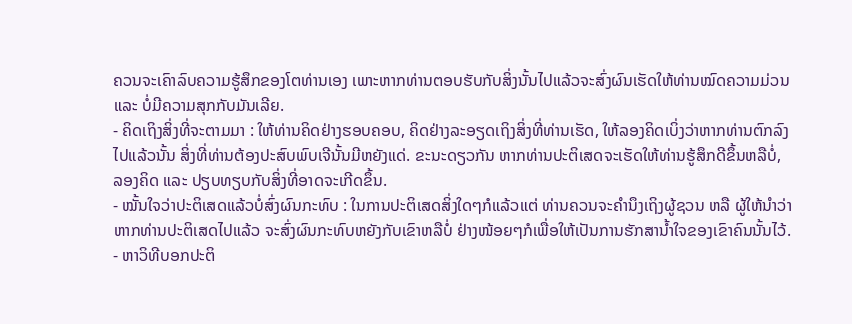ຄວນຈະເຄົາລົບຄວາມຮູ້ສຶກຂອງໂຕທ່ານເອງ ເພາະຫາກທ່ານຕອບຮັບກັບສິ່ງນັ້ນໄປແລ້ວຈະສົ່ງຜົນເຮັດໃຫ້ທ່ານໝົດຄວາມມ່ວນ ແລະ ບໍ່ມີຄວາມສຸກກັບມັນເລີຍ.
- ຄິດເຖິງສິ່ງທີ່ຈະຕາມມາ : ໃຫ້ທ່ານຄິດຢ່າງຮອບຄອບ, ຄິດຢ່າງລະອຽດເຖິງສິ່ງທີ່ທ່ານເຮັດ, ໃຫ້ລອງຄິດເບິ່ງວ່າຫາກທ່ານຕົກລົງໄປແລ້ວນັ້ນ ສິ່ງທີ່ທ່ານຕ້ອງປະສົບພົບເຈີນັ້ນມີຫຍັງແດ່. ຂະນະດຽວກັນ ຫາກທ່ານປະຕິເສດຈະເຮັດໃຫ້ທ່ານຮູ້ສຶກດີຂຶ້ນຫລືບໍ່, ລອງຄິດ ແລະ ປຽບທຽບກັບສິ່ງທີ່ອາດຈະເກີດຂຶ້ນ.
- ໝັ້ນໃຈວ່າປະຕິເສດແລ້ວບໍ່ສົ່ງຜົນກະທົບ : ໃນການປະຕິເສດສິ່ງໃດໆກໍແລ້ວແຕ່ ທ່ານຄວນຈະຄຳນຶງເຖິງຜູ້ຊວນ ຫລື ຜູ້ໃຫ້ນຳວ່າຫາກທ່ານປະຕິເສດໄປແລ້ວ ຈະສົ່ງຜົນກະທົບຫຍັງກັບເຂົາຫລືບໍ່ ຢ່າງໜ້ອຍໆກໍເພື່ອໃຫ້ເປັນການຮັກສານ້ຳໃຈຂອງເຂົາຄົນນັ້ນໄວ້.
- ຫາວິທີບອກປະຕິ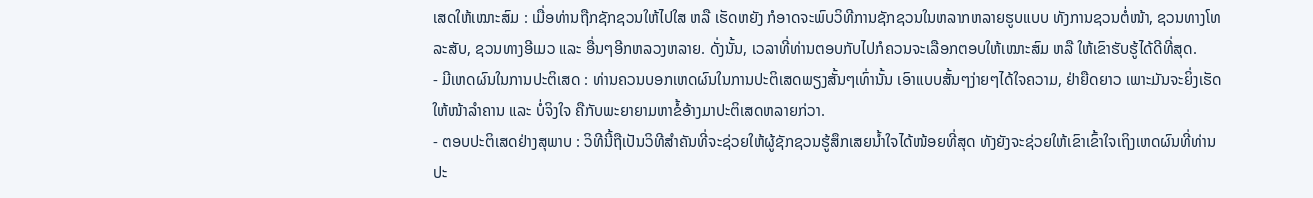ເສດໃຫ້ເໝາະສົມ : ເມື່ອທ່ານຖືກຊັກຊວນໃຫ້ໄປໃສ ຫລື ເຮັດຫຍັງ ກໍອາດຈະພົບວິທີການຊັກຊວນໃນຫລາກຫລາຍຮູບແບບ ທັງການຊວນຕໍ່ໜ້າ, ຊວນທາງໂທລະສັບ, ຊວນທາງອີເມວ ແລະ ອື່ນໆອີກຫລວງຫລາຍ. ດັ່ງນັ້ນ, ເວລາທີ່ທ່ານຕອບກັບໄປກໍຄວນຈະເລືອກຕອບໃຫ້ເໝາະສົມ ຫລື ໃຫ້ເຂົາຮັບຮູ້ໄດ້ດີທີ່ສຸດ.
- ມີເຫດຜົນໃນການປະຕິເສດ : ທ່ານຄວນບອກເຫດຜົນໃນການປະຕິເສດພຽງສັ້ນໆເທົ່ານັ້ນ ເອົາແບບສັ້ນໆງ່າຍໆໄດ້ໃຈຄວາມ, ຢ່າຍືດຍາວ ເພາະມັນຈະຍິ່ງເຮັດໃຫ້ໜ້າລຳຄານ ແລະ ບໍ່ຈິງໃຈ ຄືກັບພະຍາຍາມຫາຂໍ້ອ້າງມາປະຕິເສດຫລາຍກ່ວາ.
- ຕອບປະຕິເສດຢ່າງສຸພາບ : ວິທີນີ້ຖືເປັນວິທີສຳຄັນທີ່ຈະຊ່ວຍໃຫ້ຜູ້ຊັກຊວນຮູ້ສຶກເສຍນ້ຳໃຈໄດ້ໜ້ອຍທີ່ສຸດ ທັງຍັງຈະຊ່ວຍໃຫ້ເຂົາເຂົ້າໃຈເຖິງເຫດຜົນທີ່ທ່ານປະ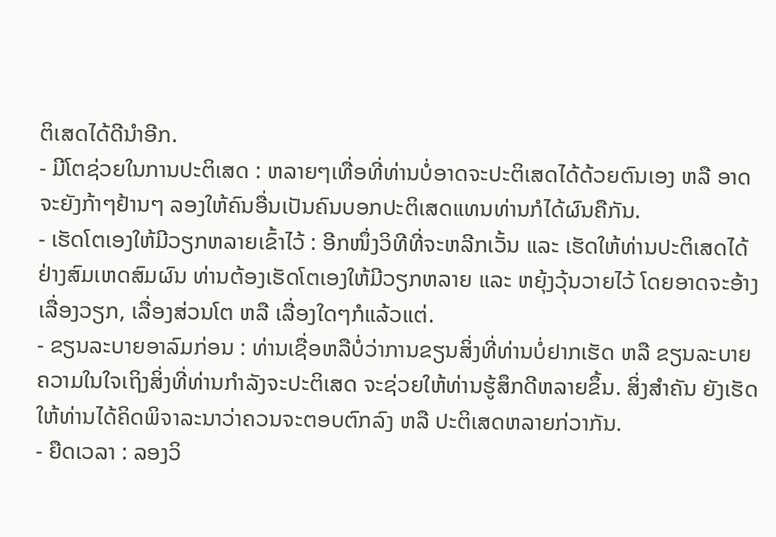ຕິເສດໄດ້ດີນຳອີກ.
- ມີໂຕຊ່ວຍໃນການປະຕິເສດ : ຫລາຍໆເທື່ອທີ່ທ່ານບໍ່ອາດຈະປະຕິເສດໄດ້ດ້ວຍຕົນເອງ ຫລື ອາດຈະຍັງກ້າໆຢ້ານໆ ລອງໃຫ້ຄົນອື່ນເປັນຄົນບອກປະຕິເສດແທນທ່ານກໍໄດ້ຜົນຄືກັນ.
- ເຮັດໂຕເອງໃຫ້ມີວຽກຫລາຍເຂົ້າໄວ້ : ອີກໜຶ່ງວິທີທີ່ຈະຫລີກເວັ້ນ ແລະ ເຮັດໃຫ້ທ່ານປະຕິເສດໄດ້ຢ່າງສົມເຫດສົມຜົນ ທ່ານຕ້ອງເຮັດໂຕເອງໃຫ້ມີວຽກຫລາຍ ແລະ ຫຍຸ້ງວຸ້ນວາຍໄວ້ ໂດຍອາດຈະອ້າງເລື່ອງວຽກ, ເລື່ອງສ່ວນໂຕ ຫລື ເລື່ອງໃດໆກໍແລ້ວແຕ່.
- ຂຽນລະບາຍອາລົມກ່ອນ : ທ່ານເຊື່ອຫລືບໍ່ວ່າການຂຽນສິ່ງທີ່ທ່ານບໍ່ຢາກເຮັດ ຫລື ຂຽນລະບາຍຄວາມໃນໃຈເຖິງສິ່ງທີ່ທ່ານກຳລັງຈະປະຕິເສດ ຈະຊ່ວຍໃຫ້ທ່ານຮູ້ສຶກດີຫລາຍຂຶ້ນ. ສິ່ງສຳຄັນ ຍັງເຮັດໃຫ້ທ່ານໄດ້ຄິດພິຈາລະນາວ່າຄວນຈະຕອບຕົກລົງ ຫລື ປະຕິເສດຫລາຍກ່ວາກັນ.
- ຍືດເວລາ : ລອງວິ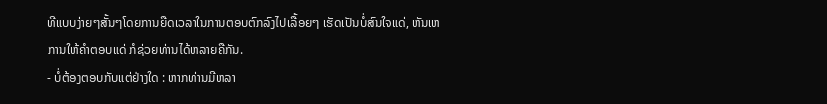ທີແບບງ່າຍໆສັ້ນໆໂດຍການຍືດເວລາໃນການຕອບຕົກລົງໄປເລື້ອຍໆ ເຮັດເປັນບໍ່ສົນໃຈແດ່, ຫັນເຫການໃຫ້ຄຳຕອບແດ່ ກໍຊ່ວຍທ່ານໄດ້ຫລາຍຄືກັນ.
- ບໍ່ຕ້ອງຕອບກັບແຕ່ຢ່າງໃດ : ຫາກທ່ານມີຫລາ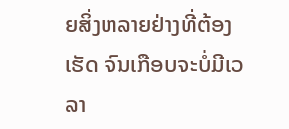ຍສິ່ງຫລາຍຢ່າງທີ່ຕ້ອງເຮັດ ຈົນເກືອບຈະບໍ່ມີເວລາ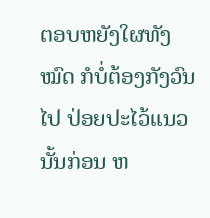ຕອບຫຍັງໃຜທັງໝົດ ກໍບໍ່ຕ້ອງກັງວົນໄປ ປ່ອຍປະໄວ້ແນວນັ້ນກ່ອນ ຫ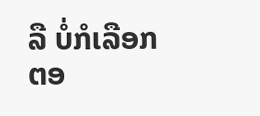ລື ບໍ່ກໍເລືອກຕອ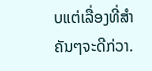ບແຕ່ເລື່ອງທີ່ສຳຄັນໆຈະດີກ່ວາ.